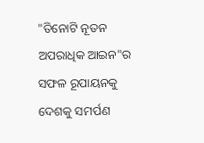"ତିନୋଟି ନୂତନ ଅପରାଧିକ ଆଇନ"ର ସଫଳ ରୂପାୟନକୁ ଦେଶକୁ ସମର୍ପଣ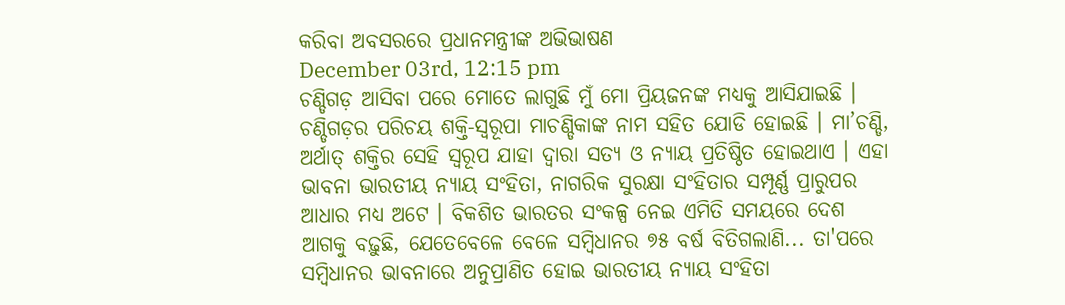କରିବା ଅବସରରେ ପ୍ରଧାନମନ୍ତ୍ରୀଙ୍କ ଅଭିଭାଷଣ
December 03rd, 12:15 pm
ଚଣ୍ଡିଗଡ଼ ଆସିବା ପରେ ମୋତେ ଲାଗୁଛି ମୁଁ ମୋ ପ୍ରିୟଜନଙ୍କ ମଧ୍ୟକୁ ଆସିଯାଇଛି । ଚଣ୍ଡିଗଡ଼ର ପରିଚୟ ଶକ୍ତି-ସ୍ୱରୂପା ମାଚଣ୍ଡିକାଙ୍କ ନାମ ସହିତ ଯୋଡି ହୋଇଛି । ମା’ଚଣ୍ଡି, ଅର୍ଥାତ୍ ଶକ୍ତିର ସେହି ସ୍ୱରୂପ ଯାହା ଦ୍ୱାରା ସତ୍ୟ ଓ ନ୍ୟାୟ ପ୍ରତିଷ୍ଠିତ ହୋଇଥାଏ । ଏହା ଭାବନା ଭାରତୀୟ ନ୍ୟାୟ ସଂହିତା, ନାଗରିକ ସୁରକ୍ଷା ସଂହିତାର ସମ୍ପୂର୍ଣ୍ଣ ପ୍ରାରୁପର ଆଧାର ମଧ୍ୟ ଅଟେ । ବିକଶିତ ଭାରତର ସଂକଳ୍ପ ନେଇ ଏମିତି ସମୟରେ ଦେଶ ଆଗକୁ ବଢ଼ୁଛି, ଯେତେବେଳେ ବେଳେ ସମ୍ବିଧାନର ୭୫ ବର୍ଷ ବିତିଗଲାଣି... ତା'ପରେ ସମ୍ବିଧାନର ଭାବନାରେ ଅନୁପ୍ରାଣିତ ହୋଇ ଭାରତୀୟ ନ୍ୟାୟ ସଂହିତା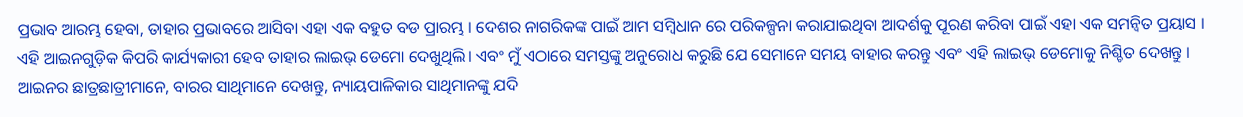ପ୍ରଭାବ ଆରମ୍ଭ ହେବା, ତାହାର ପ୍ରଭାବରେ ଆସିବା ଏହା ଏକ ବହୁତ ବଡ ପ୍ରାରମ୍ଭ । ଦେଶର ନାଗରିକଙ୍କ ପାଇଁ ଆମ ସମ୍ବିଧାନ ରେ ପରିକଳ୍ପନା କରାଯାଇଥିବା ଆଦର୍ଶକୁ ପୂରଣ କରିବା ପାଇଁ ଏହା ଏକ ସମନ୍ୱିତ ପ୍ରୟାସ । ଏହି ଆଇନଗୁଡ଼ିକ କିପରି କାର୍ଯ୍ୟକାରୀ ହେବ ତାହାର ଲାଇଭ୍ ଡେମୋ ଦେଖୁଥିଲି। ଏବଂ ମୁଁ ଏଠାରେ ସମସ୍ତଙ୍କୁ ଅନୁରୋଧ କରୁଛି ଯେ ସେମାନେ ସମୟ ବାହାର କରନ୍ତୁ ଏବଂ ଏହି ଲାଇଭ୍ ଡେମୋକୁ ନିଶ୍ଚିତ ଦେଖନ୍ତୁ । ଆଇନର ଛାତ୍ରଛାତ୍ରୀମାନେ, ବାରର ସାଥିମାନେ ଦେଖନ୍ତୁ, ନ୍ୟାୟପାଳିକାର ସାଥିମାନଙ୍କୁ ଯଦି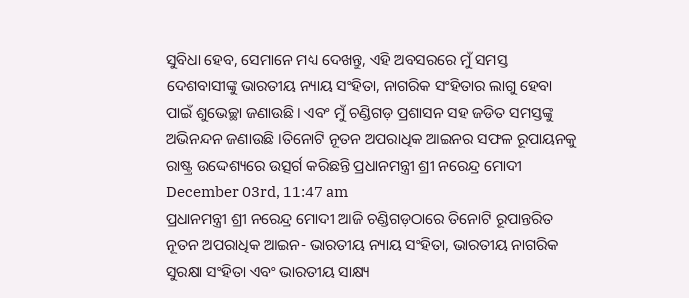ସୁବିଧା ହେବ, ସେମାନେ ମଧ୍ୟ ଦେଖନ୍ତୁ, ଏହି ଅବସରରେ ମୁଁ ସମସ୍ତ ଦେଶବାସୀଙ୍କୁ ଭାରତୀୟ ନ୍ୟାୟ ସଂହିତା, ନାଗରିକ ସଂହିତାର ଲାଗୁ ହେବା ପାଇଁ ଶୁଭେଚ୍ଛା ଜଣାଉଛି। ଏବଂ ମୁଁ ଚଣ୍ଡିଗଡ଼ ପ୍ରଶାସନ ସହ ଜଡିତ ସମସ୍ତଙ୍କୁ ଅଭିନନ୍ଦନ ଜଣାଉଛି ।ତିନୋଟି ନୂତନ ଅପରାଧିକ ଆଇନର ସଫଳ ରୂପାୟନକୁ ରାଷ୍ଟ୍ର ଉଦ୍ଦେଶ୍ୟରେ ଉତ୍ସର୍ଗ କରିଛନ୍ତି ପ୍ରଧାନମନ୍ତ୍ରୀ ଶ୍ରୀ ନରେନ୍ଦ୍ର ମୋଦୀ
December 03rd, 11:47 am
ପ୍ରଧାନମନ୍ତ୍ରୀ ଶ୍ରୀ ନରେନ୍ଦ୍ର ମୋଦୀ ଆଜି ଚଣ୍ଡିଗଡ଼ଠାରେ ତିନୋଟି ରୂପାନ୍ତରିତ ନୂତନ ଅପରାଧିକ ଆଇନ- ଭାରତୀୟ ନ୍ୟାୟ ସଂହିତା, ଭାରତୀୟ ନାଗରିକ ସୁରକ୍ଷା ସଂହିତା ଏବଂ ଭାରତୀୟ ସାକ୍ଷ୍ୟ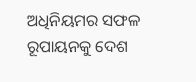ଅଧିନିୟମର ସଫଳ ରୂପାୟନକୁ ଦେଶ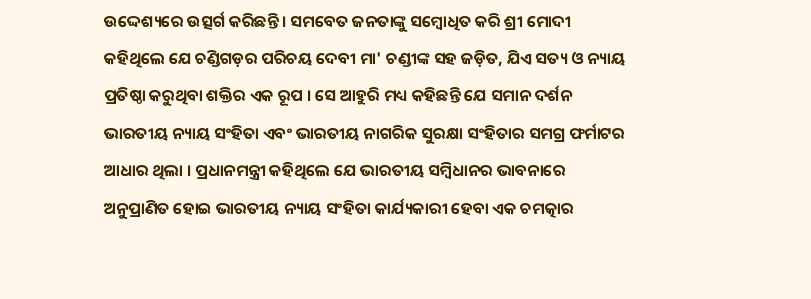ଉଦ୍ଦେଶ୍ୟରେ ଉତ୍ସର୍ଗ କରିଛନ୍ତି । ସମବେତ ଜନତାଙ୍କୁ ସମ୍ବୋଧିତ କରି ଶ୍ରୀ ମୋଦୀ କହିଥିଲେ ଯେ ଚଣ୍ଡିଗଡ଼ର ପରିଚୟ ଦେବୀ ମା' ଚଣ୍ଡୀଙ୍କ ସହ ଜଡ଼ିତ, ଯିଏ ସତ୍ୟ ଓ ନ୍ୟାୟ ପ୍ରତିଷ୍ଠା କରୁଥିବା ଶକ୍ତିର ଏକ ରୂପ । ସେ ଆହୁରି ମଧ୍ୟ କହିଛନ୍ତି ଯେ ସମାନ ଦର୍ଶନ ଭାରତୀୟ ନ୍ୟାୟ ସଂହିତା ଏବଂ ଭାରତୀୟ ନାଗରିକ ସୁରକ୍ଷା ସଂହିତାର ସମଗ୍ର ଫର୍ମାଟର ଆଧାର ଥିଲା । ପ୍ରଧାନମନ୍ତ୍ରୀ କହିଥିଲେ ଯେ ଭାରତୀୟ ସମ୍ବିଧାନର ଭାବନାରେ ଅନୁପ୍ରାଣିତ ହୋଇ ଭାରତୀୟ ନ୍ୟାୟ ସଂହିତା କାର୍ଯ୍ୟକାରୀ ହେବା ଏକ ଚମତ୍କାର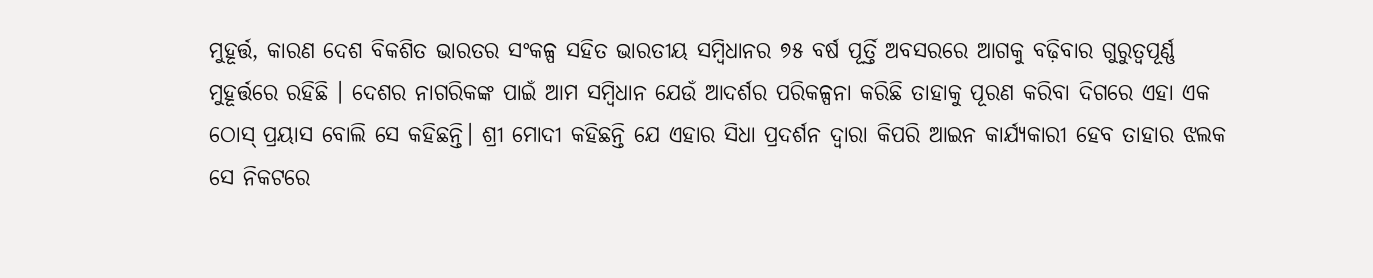ମୁହୂର୍ତ୍ତ, କାରଣ ଦେଶ ବିକଶିତ ଭାରତର ସଂକଳ୍ପ ସହିତ ଭାରତୀୟ ସମ୍ବିଧାନର ୭୫ ବର୍ଷ ପୂର୍ତ୍ତି ଅବସରରେ ଆଗକୁ ବଢ଼ିବାର ଗୁରୁତ୍ୱପୂର୍ଣ୍ଣ ମୁହୂର୍ତ୍ତରେ ରହିଛି । ଦେଶର ନାଗରିକଙ୍କ ପାଇଁ ଆମ ସମ୍ବିଧାନ ଯେଉଁ ଆଦର୍ଶର ପରିକଳ୍ପନା କରିଛି ତାହାକୁ ପୂରଣ କରିବା ଦିଗରେ ଏହା ଏକ ଠୋସ୍ ପ୍ରୟାସ ବୋଲି ସେ କହିଛନ୍ତି। ଶ୍ରୀ ମୋଦୀ କହିଛନ୍ତି ଯେ ଏହାର ସିଧା ପ୍ରଦର୍ଶନ ଦ୍ୱାରା କିପରି ଆଇନ କାର୍ଯ୍ୟକାରୀ ହେବ ତାହାର ଝଲକ ସେ ନିକଟରେ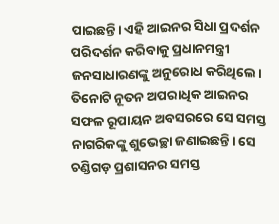ପାଇଛନ୍ତି। ଏହି ଆଇନର ସିଧା ପ୍ରଦର୍ଶନ ପରିଦର୍ଶନ କରିବାକୁ ପ୍ରଧାନମନ୍ତ୍ରୀ ଜନସାଧାରଣଙ୍କୁ ଅନୁରୋଧ କରିଥିଲେ। ତିନୋଟି ନୂତନ ଅପରାଧିକ ଆଇନର ସଫଳ ରୂପାୟନ ଅବସରରେ ସେ ସମସ୍ତ ନାଗରିକଙ୍କୁ ଶୁଭେଚ୍ଛା ଜଣାଇଛନ୍ତି। ସେ ଚଣ୍ଡିଗଡ଼ ପ୍ରଶାସନର ସମସ୍ତ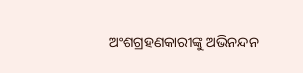ଅଂଶଗ୍ରହଣକାରୀଙ୍କୁ ଅଭିନନ୍ଦନ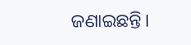ଜଣାଇଛନ୍ତି।